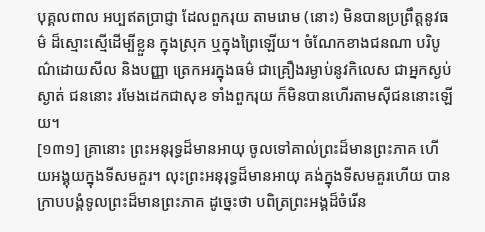បុគ្គលពាល អប្បឥតប្រាជ្ញា ដែលពួករុយ តាមរោម (នោះ) មិនបានប្រព្រឹត្តនូវធម៌ ដ៏ស្មោះស្មើដើម្បីខ្លួន ក្នុងស្រុក ឬក្នុងព្រៃឡើយ។ ចំណែកខាងជនណា បរិបូណ៌ដោយសីល និងបញ្ញា ត្រេកអរក្នុងធម៌ ជាគ្រឿងរម្ងាប់នូវកិលេស ជាអ្នកស្ងប់ស្ងាត់ ជននោះ រមែងដេកជាសុខ ទាំងពួករុយ ក៏មិនបានហើរតាមស៊ីជននោះឡើយ។
[១៣១] គ្រានោះ ព្រះអនុរុទ្ធដ៏មានអាយុ ចូលទៅគាល់ព្រះដ៏មានព្រះភាគ ហើយអង្គុយក្នុងទីសមគួរ។ លុះព្រះអនុរុទ្ធដ៏មានអាយុ គង់ក្នុងទីសមគួរហើយ បានក្រាបបង្គំទូលព្រះដ៏មានព្រះភាគ ដូច្នេះថា បពិត្រព្រះអង្គដ៏ចំរើន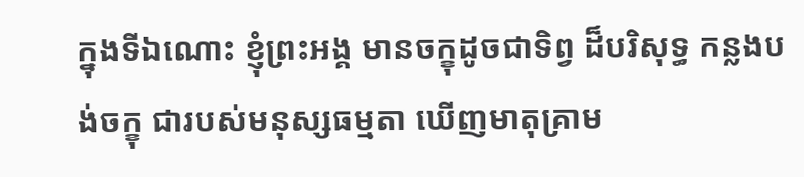ក្នុងទីឯណោះ ខ្ញុំព្រះអង្គ មានចក្ខុដូចជាទិព្វ ដ៏បរិសុទ្ធ កន្លងបង់ចក្ខុ ជារបស់មនុស្សធម្មតា ឃើញមាតុគ្រាម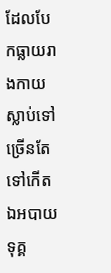ដែលបែកធ្លាយរាងកាយ ស្លាប់ទៅ ច្រើនតែទៅកើត ឯអបាយ ទុគ្គ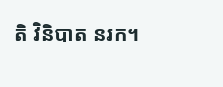តិ វិនិបាត នរក។